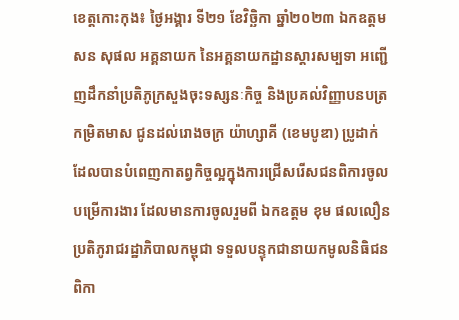ខេត្តកោះកុង៖ ថ្ងៃអង្គារ ទី២១ ខែវិច្ឆិកា ឆ្នាំ២០២៣ ឯកឧត្តម សន សុផល អគ្គនាយក នៃអគ្គនាយកដ្ឋានស្ដារសម្បទា អញ្ជើញដឹកនាំប្រតិភូក្រសួងចុះទស្សនៈកិច្ច និងប្រគល់វិញ្ញាបនបត្រ កម្រិតមាស ជូនដល់រោងចក្រ យ៉ាហ្សាគី (ខេមបូឌា) ប្រូដាក់ ដែលបានបំពេញកាតព្វកិច្ចល្អក្នុងការជ្រើសរើសជនពិការចូលបម្រើការងារ ដែលមានការចូលរួមពី ឯកឧត្តម ខុម ផលលឿន ប្រតិភូរាជរដ្ឋាភិបាលកម្ពុជា ទទួលបន្ទុកជានាយកមូលនិធិជនពិកា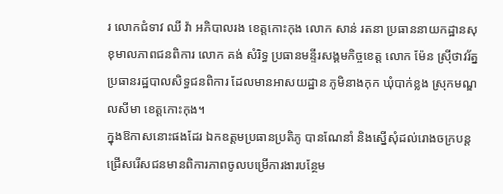រ លោកជំទាវ ឈី វ៉ា អភិបាលរង ខេត្តកោះកុង លោក សាន់ រតនា ប្រធាននាយកដ្ឋានសុខុមាលភាពជនពិការ លោក គង់ សំរិទ្ធ ប្រធានមន្ទីរសង្គមកិច្ចខេត្ត លោក ម៉ែន ស្រ៊ីថាវរ័ត្ន ប្រធានរដ្ឋបាលសិទ្ធជនពិការ ដែលមានអាសយដ្ឋាន ភូមិនាងកុក ឃុំបាក់ខ្លង ស្រុកមណ្ឌលសីមា ខេត្តកោះកុង។
ក្នុងឱកាសនោះផងដែរ ឯកឧត្តមប្រធានប្រតិភូ បានណែនាំ និងស្នេីសុំដល់រោងចក្របន្តជ្រេីសរេីសជនមានពិការភាពចូលបម្រេីការងារបន្ថែម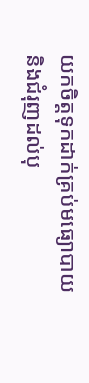យកចិត្តទុកដាក់គ្រប់មធ្យោបាយ និងជំរុញដល់បុ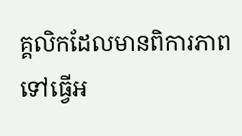គ្គលិកដែលមានពិការភាពទៅធ្វេីអ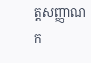ត្តសញ្ញាណក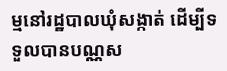ម្មនៅរដ្ឋបាលឃុំសង្កាត់ ដេីម្បីទទួលបានបណ្ណស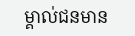ម្គាល់ជនមាន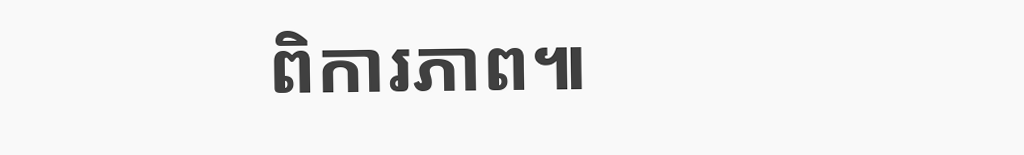ពិការភាព៕